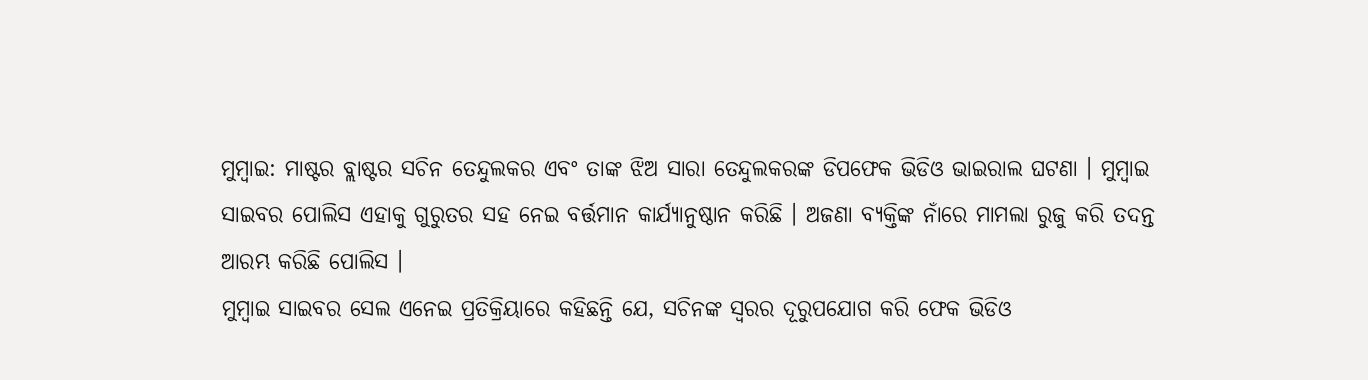ମୁମ୍ବାଇ: ମାଷ୍ଟର ବ୍ଲାଷ୍ଟର ସଚିନ ତେନ୍ଦୁଲକର ଏବଂ ତାଙ୍କ ଝିଅ ସାରା ତେନ୍ଦୁଲକରଙ୍କ ଡିପଫେକ ଭିଡିଓ ଭାଇରାଲ ଘଟଣା । ମୁମ୍ବାଇ ସାଇବର ପୋଲିସ ଏହାକୁ ଗୁରୁତର ସହ ନେଇ ବର୍ତ୍ତମାନ କାର୍ଯ୍ୟାନୁଷ୍ଠାନ କରିଛି । ଅଜଣା ବ୍ୟକ୍ତିଙ୍କ ନାଁରେ ମାମଲା ରୁଜୁ କରି ତଦନ୍ତ ଆରମ୍ଭ କରିଛି ପୋଲିସ ।
ମୁମ୍ବାଇ ସାଇବର ସେଲ ଏନେଇ ପ୍ରତିକ୍ରିୟାରେ କହିଛନ୍ତି ଯେ, ସଚିନଙ୍କ ସ୍ବରର ଦୂରୁପଯୋଗ କରି ଫେକ ଭିଡିଓ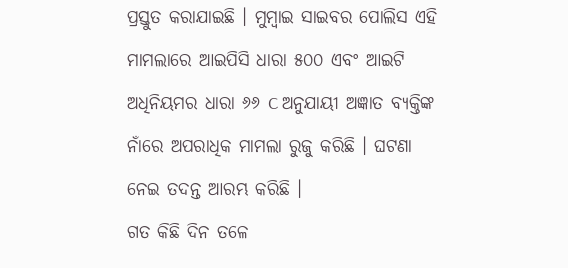ପ୍ରସ୍ତୁତ କରାଯାଇଛି । ମୁମ୍ବାଇ ସାଇବର ପୋଲିସ ଏହି ମାମଲାରେ ଆଇପିସି ଧାରା ୫୦୦ ଏବଂ ଆଇଟି ଅଧିନିୟମର ଧାରା ୬୬ C ଅନୁଯାୟୀ ଅଜ୍ଞାତ ବ୍ୟକ୍ତିଙ୍କ ନାଁରେ ଅପରାଧିକ ମାମଲା ରୁଜୁ କରିଛି । ଘଟଣା ନେଇ ତଦନ୍ତ ଆରମ୍ଭ କରିଛି ।
ଗତ କିଛି ଦିନ ତଳେ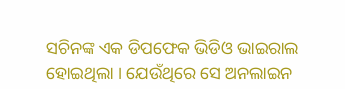ସଚିନଙ୍କ ଏକ ଡିପଫେକ ଭିଡିଓ ଭାଇରାଲ ହୋଇଥିଲା । ଯେଉଁଥିରେ ସେ ଅନଲାଇନ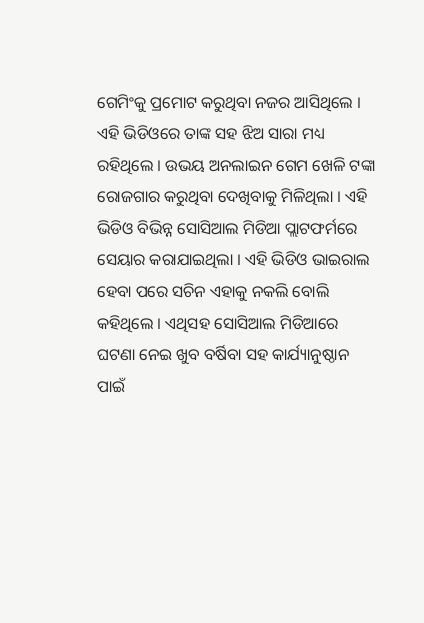ଗେମିଂକୁ ପ୍ରମୋଟ କରୁଥିବା ନଜର ଆସିଥିଲେ । ଏହି ଭିଡିଓରେ ତାଙ୍କ ସହ ଝିଅ ସାରା ମଧ୍ୟ ରହିଥିଲେ । ଉଭୟ ଅନଲାଇନ ଗେମ ଖେଳି ଟଙ୍କା ରୋଜଗାର କରୁଥିବା ଦେଖିବାକୁ ମିଳିଥିଲା । ଏହି ଭିଡିଓ ବିଭିନ୍ନ ସୋସିଆଲ ମିଡିଆ ପ୍ଲାଟଫର୍ମରେ ସେୟାର କରାଯାଇଥିଲା । ଏହି ଭିଡିଓ ଭାଇରାଲ ହେବା ପରେ ସଚିନ ଏହାକୁ ନକଲି ବୋଲି କହିଥିଲେ । ଏଥିସହ ସୋସିଆଲ ମିଡିଆରେ ଘଟଣା ନେଇ ଖୁବ ବର୍ଷିବା ସହ କାର୍ଯ୍ୟାନୁଷ୍ଠାନ ପାଇଁ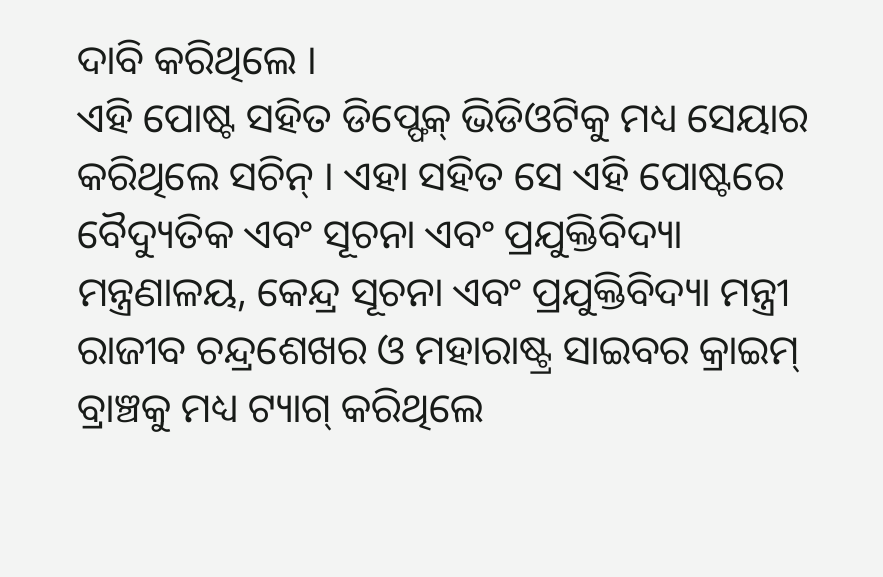ଦାବି କରିଥିଲେ ।
ଏହି ପୋଷ୍ଟ ସହିତ ଡିପ୍ଫେକ୍ ଭିଡିଓଟିକୁ ମଧ୍ୟ ସେୟାର କରିଥିଲେ ସଚିନ୍ । ଏହା ସହିତ ସେ ଏହି ପୋଷ୍ଟରେ ବୈଦ୍ୟୁତିକ ଏବଂ ସୂଚନା ଏବଂ ପ୍ରଯୁକ୍ତିବିଦ୍ୟା ମନ୍ତ୍ରଣାଳୟ, କେନ୍ଦ୍ର ସୂଚନା ଏବଂ ପ୍ରଯୁକ୍ତିବିଦ୍ୟା ମନ୍ତ୍ରୀ ରାଜୀବ ଚନ୍ଦ୍ରଶେଖର ଓ ମହାରାଷ୍ଟ୍ର ସାଇବର କ୍ରାଇମ୍ ବ୍ରାଞ୍ଚକୁ ମଧ୍ୟ ଟ୍ୟାଗ୍ କରିଥିଲେ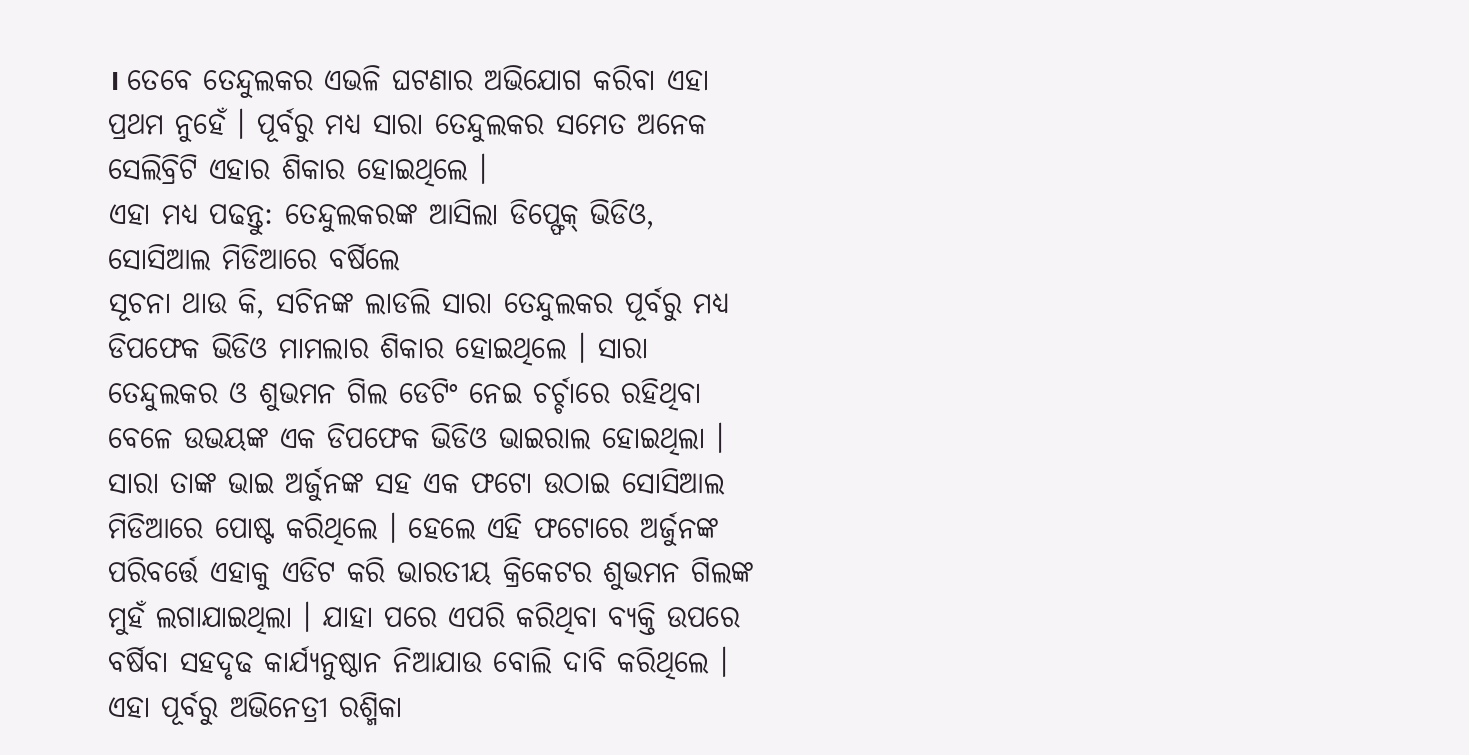। ତେବେ ତେନ୍ଦୁଲକର ଏଭଳି ଘଟଣାର ଅଭିଯୋଗ କରିବା ଏହା ପ୍ରଥମ ନୁହେଁ । ପୂର୍ବରୁ ମଧ୍ୟ ସାରା ତେନ୍ଦୁଲକର ସମେତ ଅନେକ ସେଲିବ୍ରିଟି ଏହାର ଶିକାର ହୋଇଥିଲେ ।
ଏହା ମଧ୍ୟ ପଢନ୍ତୁ: ତେନ୍ଦୁଲକରଙ୍କ ଆସିଲା ଡିପ୍ଫେକ୍ ଭିଡିଓ, ସୋସିଆଲ ମିଡିଆରେ ବର୍ଷିଲେ
ସୂଚନା ଥାଉ କି, ସଚିନଙ୍କ ଲାଡଲି ସାରା ତେନ୍ଦୁଲକର ପୂର୍ବରୁ ମଧ୍ୟ ଡିପଫେକ ଭିଡିଓ ମାମଲାର ଶିକାର ହୋଇଥିଲେ । ସାରା ତେନ୍ଦୁଲକର ଓ ଶୁଭମନ ଗିଲ ଡେଟିଂ ନେଇ ଚର୍ଚ୍ଚାରେ ରହିଥିବା ବେଳେ ଉଭୟଙ୍କ ଏକ ଡିପଫେକ ଭିଡିଓ ଭାଇରାଲ ହୋଇଥିଲା । ସାରା ତାଙ୍କ ଭାଇ ଅର୍ଜୁନଙ୍କ ସହ ଏକ ଫଟୋ ଉଠାଇ ସୋସିଆଲ ମିଡିଆରେ ପୋଷ୍ଟ କରିଥିଲେ । ହେଲେ ଏହି ଫଟୋରେ ଅର୍ଜୁନଙ୍କ ପରିବର୍ତ୍ତେ ଏହାକୁ ଏଡିଟ କରି ଭାରତୀୟ କ୍ରିକେଟର ଶୁଭମନ ଗିଲଙ୍କ ମୁହଁ ଲଗାଯାଇଥିଲା । ଯାହା ପରେ ଏପରି କରିଥିବା ବ୍ୟକ୍ତି ଉପରେ ବର୍ଷିବା ସହଦୃଢ କାର୍ଯ୍ୟନୁଷ୍ଠାନ ନିଆଯାଉ ବୋଲି ଦାବି କରିଥିଲେ । ଏହା ପୂର୍ବରୁ ଅଭିନେତ୍ରୀ ରଶ୍ମିକା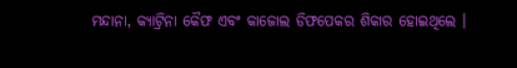ମନ୍ଦାନା, କ୍ୟାଟ୍ରିନା କୈଫ ଏବଂ କାଜୋଲ ଡିଫପେକର ଶିକାର ହୋଇଥିଲେ ।